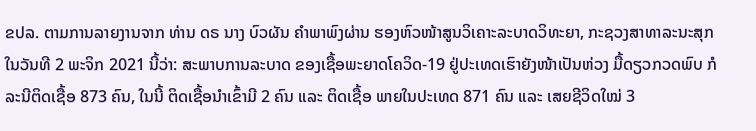ຂປລ. ຕາມການລາຍງານຈາກ ທ່ານ ດຣ ນາງ ບົວຜັນ ຄຳພາພົງຜ່ານ ຮອງຫົວໜ້າສູນວິເຄາະລະບາດວິທະຍາ, ກະຊວງສາທາລະນະສຸກ ໃນວັນທີ 2 ພະຈິກ 2021 ນີ້ວ່າ: ສະພາບການລະບາດ ຂອງເຊື້ອພະຍາດໂຄວິດ-19 ຢູ່ປະເທດເຮົາຍັງໜ້າເປັນຫ່ວງ ມື້ດຽວກວດພົບ ກໍລະນີຕິດເຊື້ອ 873 ຄົນ, ໃນນີ້ ຕິດເຊື້ອນຳເຂົ້າມີ 2 ຄົນ ແລະ ຕິດເຊື້ອ ພາຍໃນປະເທດ 871 ຄົນ ແລະ ເສຍຊີວິດໃໝ່ 3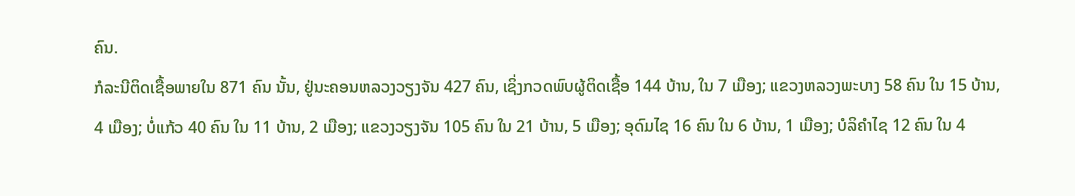ຄົນ.
ກໍລະນີຕິດເຊື້ອພາຍໃນ 871 ຄົນ ນັ້ນ, ຢູ່ນະຄອນຫລວງວຽງຈັນ 427 ຄົນ, ເຊິ່ງກວດພົບຜູ້ຕິດເຊື້ອ 144 ບ້ານ, ໃນ 7 ເມືອງ; ແຂວງຫລວງພະບາງ 58 ຄົນ ໃນ 15 ບ້ານ, 4 ເມືອງ; ບໍ່ແກ້ວ 40 ຄົນ ໃນ 11 ບ້ານ, 2 ເມືອງ; ແຂວງວຽງຈັນ 105 ຄົນ ໃນ 21 ບ້ານ, 5 ເມືອງ; ອຸດົມໄຊ 16 ຄົນ ໃນ 6 ບ້ານ, 1 ເມືອງ; ບໍລິຄໍາໄຊ 12 ຄົນ ໃນ 4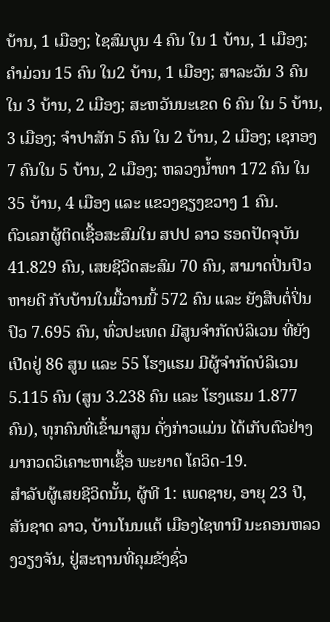ບ້ານ, 1 ເມືອງ; ໄຊສົມບູນ 4 ຄົນ ໃນ 1 ບ້ານ, 1 ເມືອງ; ຄໍາມ່ວນ 15 ຄົນ ໃນ2 ບ້ານ, 1 ເມືອງ; ສາລະວັນ 3 ຄົນ ໃນ 3 ບ້ານ, 2 ເມືອງ; ສະຫວັນນະເຂດ 6 ຄົນ ໃນ 5 ບ້ານ, 3 ເມືອງ; ຈໍາປາສັກ 5 ຄົນ ໃນ 2 ບ້ານ, 2 ເມືອງ; ເຊກອງ 7 ຄົນໃນ 5 ບ້ານ, 2 ເມືອງ; ຫລວງນ້ຳທາ 172 ຄົນ ໃນ 35 ບ້ານ, 4 ເມືອງ ແລະ ແຂວງຊຽງຂວາງ 1 ຄົນ.
ຕົວເລກຜູ້ຕິດເຊື້ອສະສົມໃນ ສປປ ລາວ ຮອດປັດຈຸບັນ 41.829 ຄົນ, ເສຍຊີວິດສະສົມ 70 ຄົນ, ສາມາດປິ່ນປົວຫາຍດີ ກັບບ້ານໃນມື້ວານນີ້ 572 ຄົນ ແລະ ຍັງສືບຕໍ່ປິ່ນປົວ 7.695 ຄົນ, ທົ່ວປະເທດ ມີສູນຈຳກັດບໍລິເວນ ທີ່ຍັງເປີດຢູ່ 86 ສູນ ແລະ 55 ໂຮງແຮມ ມີຜູ້ຈຳກັດບໍລິເວນ 5.115 ຄົນ (ສູນ 3.238 ຄົນ ແລະ ໂຮງແຮມ 1.877 ຄົນ), ທຸກຄົນທີ່ເຂົ້າມາສູນ ດັ່ງກ່າວແມ່ນ ໄດ້ເກັບຕົວຢ່າງ ມາກວດວິເຄາະຫາເຊື້ອ ພະຍາດ ໂຄວິດ-19.
ສຳລັບຜູ້ເສຍຊີວິດນັ້ນ, ຜູ້ທີ 1: ເພດຊາຍ, ອາຍຸ 23 ປີ, ສັນຊາດ ລາວ, ບ້ານໂນນແຕ້ ເມືອງໄຊທານີ ນະຄອນຫລວງວຽງຈັນ, ຢູ່ສະຖານທີ່ຄຸມຂັງຊົ່ວ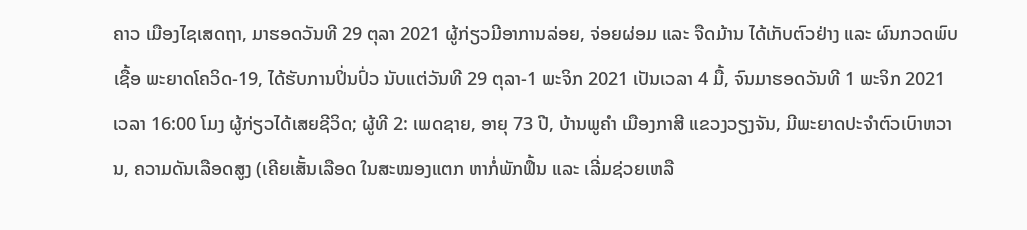ຄາວ ເມືອງໄຊເສດຖາ, ມາຮອດວັນທີ 29 ຕຸລາ 2021 ຜູ້ກ່ຽວມີອາການລ່ອຍ, ຈ່ອຍຜ່ອມ ແລະ ຈືດມ້ານ ໄດ້ເກັບຕົວຢ່າງ ແລະ ຜົນກວດພົບເຊື້ອ ພະຍາດໂຄວິດ-19, ໄດ້ຮັບການປິ່ນປົ່ວ ນັບແຕ່ວັນທີ 29 ຕຸລາ-1 ພະຈິກ 2021 ເປັນເວລາ 4 ມື້, ຈົນມາຮອດວັນທີ 1 ພະຈິກ 2021 ເວລາ 16:00 ໂມງ ຜູ້ກ່ຽວໄດ້ເສຍຊີວິດ; ຜູ້ທີ 2: ເພດຊາຍ, ອາຍຸ 73 ປີ, ບ້ານພູຄຳ ເມືອງກາສີ ແຂວງວຽງຈັນ, ມີພະຍາດປະຈໍາຕົວເບົາຫວານ, ຄວາມດັນເລືອດສູງ (ເຄີຍເສັ້ນເລືອດ ໃນສະໝອງແຕກ ຫາກໍ່ພັກຟຶ້ນ ແລະ ເລີ່ມຊ່ວຍເຫລື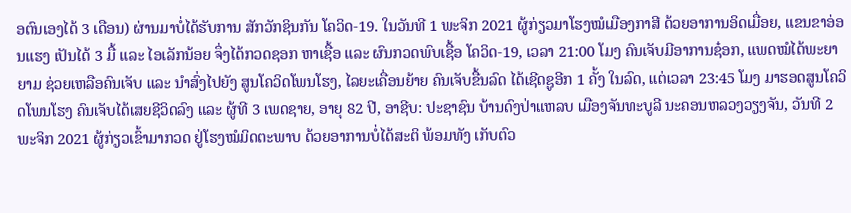ອຕົນເອງໄດ້ 3 ເດືອນ) ຜ່ານມາບໍ່ໄດ້ຮັບການ ສັກວັກຊິນກັນ ໂຄວິດ-19. ໃນວັນທີ 1 ພະຈິກ 2021 ຜູ້ກ່ຽວມາໂຮງໝໍເມືອງກາສີ ດ້ວຍອາການອິດເມື່ອຍ, ແຂນຂາອ່ອນແຮງ ເປັນໄດ້ 3 ມື້ ແລະ ໄອເລັກນ້ອຍ ຈຶ່ງໄດ້ກວດຊອກ ຫາເຊື້ອ ແລະ ຜົນກວດພົບເຊື້ອ ໂຄວິດ-19, ເວລາ 21:00 ໂມງ ຄົນເຈັບມີອາການຊ໋ອກ, ແພດໝໍໄດ້ພະຍາຍາມ ຊ່ວຍເຫລືອຄົນເຈັບ ແລະ ນຳສົ່ງໄປຍັງ ສູນໂຄວິດໂພນໂຮງ, ໄລຍະເຄື່ອນຍ້າຍ ຄົນເຈັບຂື້ນລົດ ໄດ້ເຊີດຊູອີກ 1 ຄັ້ງ ໃນລົດ, ແຕ່ເວລາ 23:45 ໂມງ ມາຮອດສູນໂຄວິດໂພນໂຮງ ຄົນເຈັບໄດ້ເສຍຊີວິດລົງ ແລະ ຜູ້ທີ 3 ເພດຊາຍ, ອາຍຸ 82 ປີ, ອາຊີບ: ປະຊາຊົນ ບ້ານດົງປ່າແຫລບ ເມືອງຈັນທະບູລີ ນະຄອນຫລວງວຽງຈັນ, ວັນທີ 2 ພະຈິກ 2021 ຜູ້ກ່ຽວເຂົ້າມາກວດ ຢູ່ໂຮງໝໍມິດຕະພາບ ດ້ວຍອາການບໍ່ໄດ້ສະຕິ ພ້ອມທັງ ເກັບຕົວ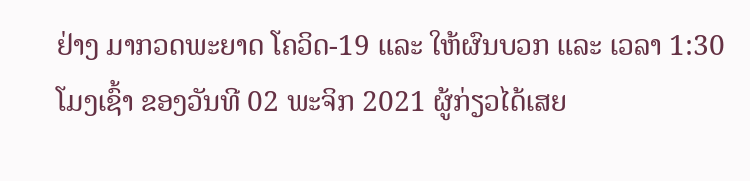ຢ່າງ ມາກວດພະຍາດ ໂຄວິດ-19 ແລະ ໃຫ້ຜົນບວກ ແລະ ເວລາ 1:30 ໂມງເຊົ້າ ຂອງວັນທີ 02 ພະຈິກ 2021 ຜູ້ກ່ຽວໄດ້ເສຍ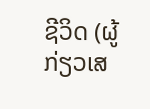ຊີວິດ (ຜູ້ກ່ຽວເສ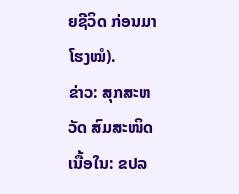ຍຊີວິດ ກ່ອນມາໂຮງໝໍ).
ຂ່າວ: ສຸກສະຫວັດ ສົມສະໜິດ
ເນື້ອໃນ: ຂປລ